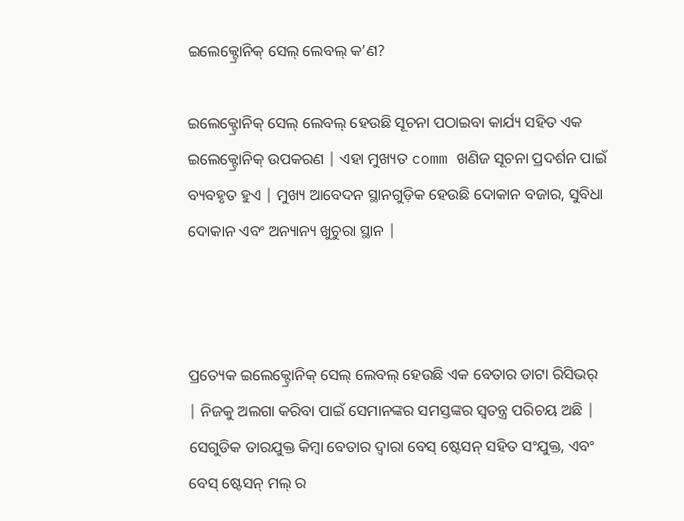ଇଲେକ୍ଟ୍ରୋନିକ୍ ସେଲ୍ ଲେବଲ୍ କ’ଣ?

ଇଲେକ୍ଟ୍ରୋନିକ୍ ସେଲ୍ ଲେବଲ୍ ହେଉଛି ସୂଚନା ପଠାଇବା କାର୍ଯ୍ୟ ସହିତ ଏକ ଇଲେକ୍ଟ୍ରୋନିକ୍ ଉପକରଣ | ଏହା ମୁଖ୍ୟତ comm ଖଣିଜ ସୂଚନା ପ୍ରଦର୍ଶନ ପାଇଁ ବ୍ୟବହୃତ ହୁଏ | ମୁଖ୍ୟ ଆବେଦନ ସ୍ଥାନଗୁଡ଼ିକ ହେଉଛି ଦୋକାନ ବଜାର, ସୁବିଧା ଦୋକାନ ଏବଂ ଅନ୍ୟାନ୍ୟ ଖୁଚୁରା ସ୍ଥାନ |



ପ୍ରତ୍ୟେକ ଇଲେକ୍ଟ୍ରୋନିକ୍ ସେଲ୍ ଲେବଲ୍ ହେଉଛି ଏକ ବେତାର ଡାଟା ରିସିଭର୍ | ନିଜକୁ ଅଲଗା କରିବା ପାଇଁ ସେମାନଙ୍କର ସମସ୍ତଙ୍କର ସ୍ୱତନ୍ତ୍ର ପରିଚୟ ଅଛି | ସେଗୁଡିକ ତାରଯୁକ୍ତ କିମ୍ବା ବେତାର ଦ୍ୱାରା ବେସ୍ ଷ୍ଟେସନ୍ ସହିତ ସଂଯୁକ୍ତ, ଏବଂ ବେସ୍ ଷ୍ଟେସନ୍ ମଲ୍ ର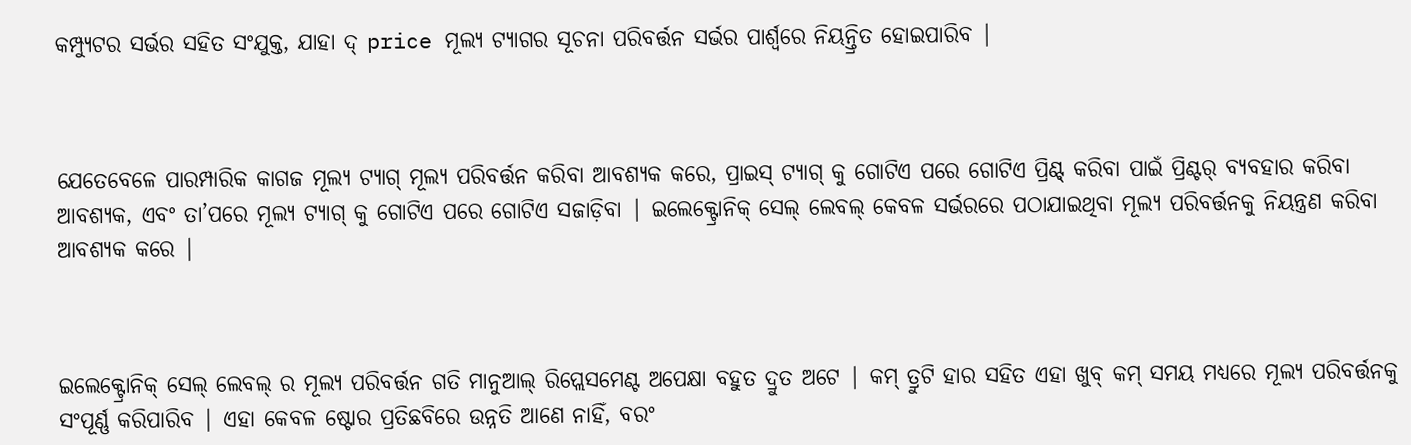କମ୍ପ୍ୟୁଟର ସର୍ଭର ସହିତ ସଂଯୁକ୍ତ, ଯାହା ଦ୍ price ମୂଲ୍ୟ ଟ୍ୟାଗର ସୂଚନା ପରିବର୍ତ୍ତନ ସର୍ଭର ପାର୍ଶ୍ୱରେ ନିୟନ୍ତ୍ରିତ ହୋଇପାରିବ |



ଯେତେବେଳେ ପାରମ୍ପାରିକ କାଗଜ ମୂଲ୍ୟ ଟ୍ୟାଗ୍ ମୂଲ୍ୟ ପରିବର୍ତ୍ତନ କରିବା ଆବଶ୍ୟକ କରେ, ପ୍ରାଇସ୍ ଟ୍ୟାଗ୍ କୁ ଗୋଟିଏ ପରେ ଗୋଟିଏ ପ୍ରିଣ୍ଟ୍ କରିବା ପାଇଁ ପ୍ରିଣ୍ଟର୍ ବ୍ୟବହାର କରିବା ଆବଶ୍ୟକ, ଏବଂ ତା’ପରେ ମୂଲ୍ୟ ଟ୍ୟାଗ୍ କୁ ଗୋଟିଏ ପରେ ଗୋଟିଏ ସଜାଡ଼ିବା | ଇଲେକ୍ଟ୍ରୋନିକ୍ ସେଲ୍ ଲେବଲ୍ କେବଳ ସର୍ଭରରେ ପଠାଯାଇଥିବା ମୂଲ୍ୟ ପରିବର୍ତ୍ତନକୁ ନିୟନ୍ତ୍ରଣ କରିବା ଆବଶ୍ୟକ କରେ |



ଇଲେକ୍ଟ୍ରୋନିକ୍ ସେଲ୍ ଲେବଲ୍ ର ମୂଲ୍ୟ ପରିବର୍ତ୍ତନ ଗତି ମାନୁଆଲ୍ ରିପ୍ଲେସମେଣ୍ଟ ଅପେକ୍ଷା ବହୁତ ଦ୍ରୁତ ଅଟେ | କମ୍ ତ୍ରୁଟି ହାର ସହିତ ଏହା ଖୁବ୍ କମ୍ ସମୟ ମଧ୍ୟରେ ମୂଲ୍ୟ ପରିବର୍ତ୍ତନକୁ ସଂପୂର୍ଣ୍ଣ କରିପାରିବ | ଏହା କେବଳ ଷ୍ଟୋର ପ୍ରତିଛବିରେ ଉନ୍ନତି ଆଣେ ନାହିଁ, ବରଂ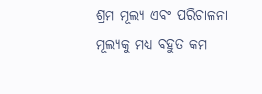ଶ୍ରମ ମୂଲ୍ୟ ଏବଂ ପରିଚାଳନା ମୂଲ୍ୟକୁ ମଧ୍ୟ ବହୁତ କମ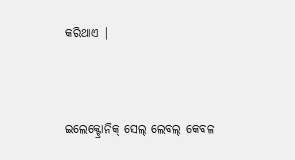କରିଥାଏ |



ଇଲେକ୍ଟ୍ରୋନିକ୍ ସେଲ୍ ଲେବଲ୍ କେବଳ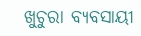ଖୁଚୁରା ବ୍ୟବସାୟୀ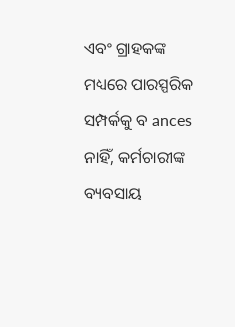ଏବଂ ଗ୍ରାହକଙ୍କ ମଧ୍ୟରେ ପାରସ୍ପରିକ ସମ୍ପର୍କକୁ ବ ances ନାହିଁ, କର୍ମଚାରୀଙ୍କ ବ୍ୟବସାୟ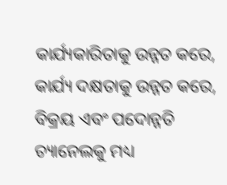କାର୍ଯ୍ୟକାରିତାକୁ ଉନ୍ନତ କରେ, କାର୍ଯ୍ୟ ଦକ୍ଷତାକୁ ଉନ୍ନତ କରେ, ବିକ୍ରୟ ଏବଂ ପଦୋନ୍ନତି ଚ୍ୟାନେଲକୁ ମଧ୍ୟ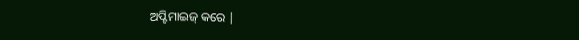ଅପ୍ଟିମାଇଜ୍ କରେ |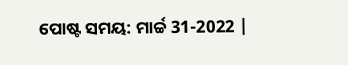ପୋଷ୍ଟ ସମୟ: ମାର୍ଚ୍ଚ 31-2022 |